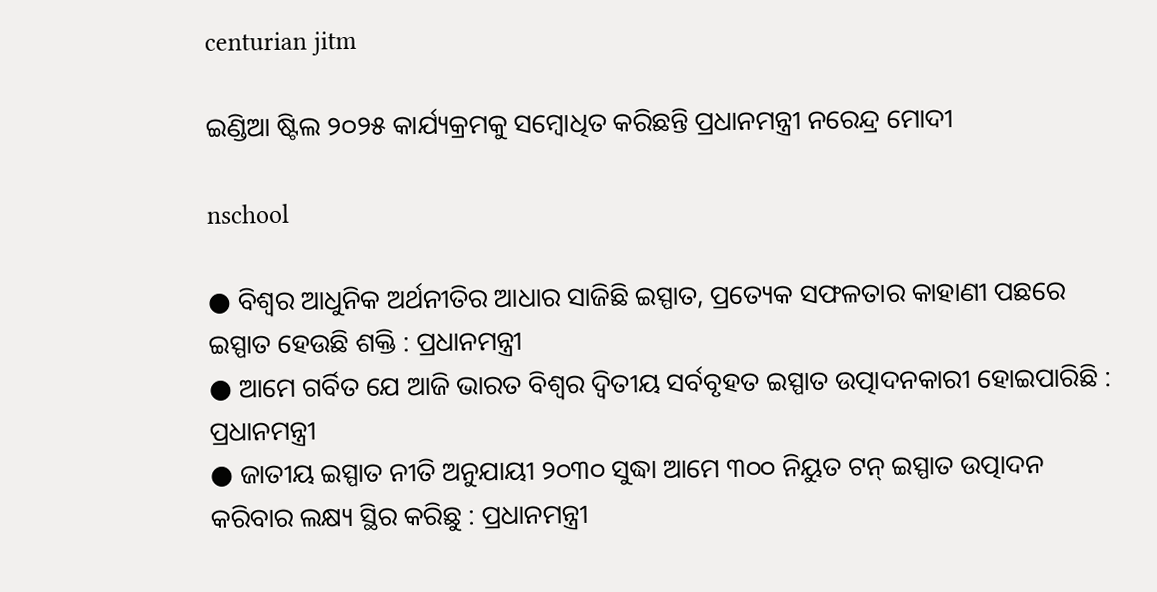centurian jitm

ଇଣ୍ଡିଆ ଷ୍ଟିଲ ୨୦୨୫ କାର୍ଯ୍ୟକ୍ରମକୁ ସମ୍ବୋଧିତ କରିଛନ୍ତି ପ୍ରଧାନମନ୍ତ୍ରୀ ନରେନ୍ଦ୍ର ମୋଦୀ

nschool

● ବିଶ୍ୱର ଆଧୁନିକ ଅର୍ଥନୀତିର ଆଧାର ସାଜିଛି ଇସ୍ପାତ, ପ୍ରତ୍ୟେକ ସଫଳତାର କାହାଣୀ ପଛରେ ଇସ୍ପାତ ହେଉଛି ଶକ୍ତି : ପ୍ରଧାନମନ୍ତ୍ରୀ
● ଆମେ ଗର୍ବିତ ଯେ ଆଜି ଭାରତ ବିଶ୍ୱର ଦ୍ୱିତୀୟ ସର୍ବବୃହତ ଇସ୍ପାତ ଉତ୍ପାଦନକାରୀ ହୋଇପାରିଛି : ପ୍ରଧାନମନ୍ତ୍ରୀ
● ଜାତୀୟ ଇସ୍ପାତ ନୀତି ଅନୁଯାୟୀ ୨୦୩୦ ସୁଦ୍ଧା ଆମେ ୩୦୦ ନିୟୁତ ଟନ୍ ଇସ୍ପାତ ଉତ୍ପାଦନ କରିବାର ଲକ୍ଷ୍ୟ ସ୍ଥିର କରିଛୁ : ପ୍ରଧାନମନ୍ତ୍ରୀ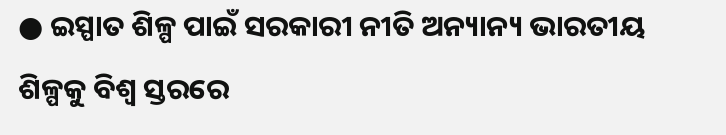● ଇସ୍ପାତ ଶିଳ୍ପ ପାଇଁ ସରକାରୀ ନୀତି ଅନ୍ୟାନ୍ୟ ଭାରତୀୟ ଶିଳ୍ପକୁ ବିଶ୍ଵ ସ୍ତରରେ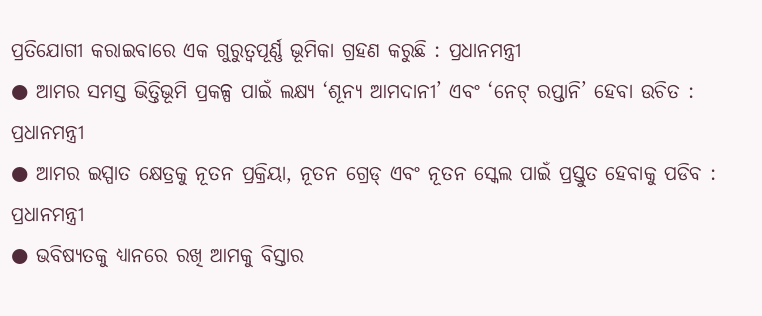ପ୍ରତିଯୋଗୀ କରାଇବାରେ ଏକ ଗୁରୁତ୍ୱପୂର୍ଣ୍ଣ ଭୂମିକା ଗ୍ରହଣ କରୁଛି : ପ୍ରଧାନମନ୍ତ୍ରୀ
● ଆମର ସମସ୍ତ ଭିତ୍ତିଭୂମି ପ୍ରକଳ୍ପ ପାଇଁ ଲକ୍ଷ୍ୟ ‘ଶୂନ୍ୟ ଆମଦାନୀ’ ଏବଂ ‘ନେଟ୍ ରପ୍ତାନି’ ହେବା ଉଚିତ : ପ୍ରଧାନମନ୍ତ୍ରୀ
● ଆମର ଇସ୍ପାତ କ୍ଷେତ୍ରକୁ ନୂତନ ପ୍ରକ୍ରିୟା, ନୂତନ ଗ୍ରେଡ୍ ଏବଂ ନୂତନ ସ୍କେଲ ପାଇଁ ପ୍ରସ୍ତୁତ ହେବାକୁ ପଡିବ : ପ୍ରଧାନମନ୍ତ୍ରୀ
● ଭବିଷ୍ୟତକୁ ଧ୍ୟାନରେ ରଖି ଆମକୁ ବିସ୍ତାର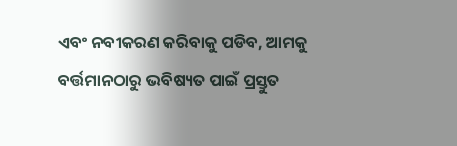ଏବଂ ନବୀକରଣ କରିବାକୁ ପଡିବ, ଆମକୁ ବର୍ତ୍ତମାନଠାରୁ ଭବିଷ୍ୟତ ପାଇଁ ପ୍ରସ୍ତୁତ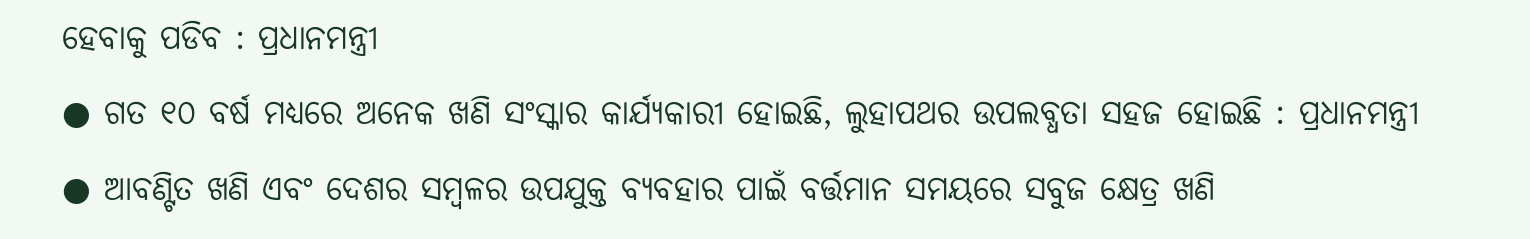ହେବାକୁ ପଡିବ : ପ୍ରଧାନମନ୍ତ୍ରୀ
● ଗତ ୧୦ ବର୍ଷ ମଧ୍ୟରେ ଅନେକ ଖଣି ସଂସ୍କାର କାର୍ଯ୍ୟକାରୀ ହୋଇଛି, ଲୁହାପଥର ଉପଲବ୍ଧତା ସହଜ ହୋଇଛି : ପ୍ରଧାନମନ୍ତ୍ରୀ
● ଆବଣ୍ଟିତ ଖଣି ଏବଂ ଦେଶର ସମ୍ବଳର ଉପଯୁକ୍ତ ବ୍ୟବହାର ପାଇଁ ବର୍ତ୍ତମାନ ସମୟରେ ସବୁଜ କ୍ଷେତ୍ର ଖଣି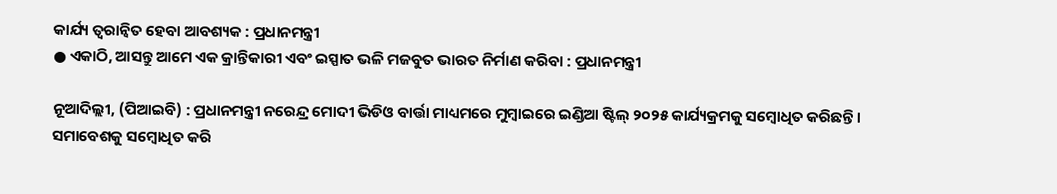କାର୍ଯ୍ୟ ତ୍ୱରାନ୍ୱିତ ହେବା ଆବଶ୍ୟକ : ପ୍ରଧାନମନ୍ତ୍ରୀ
● ଏକାଠି, ଆସନ୍ତୁ ଆମେ ଏକ କ୍ରାନ୍ତିକାରୀ ଏବଂ ଇସ୍ପାତ ଭଳି ମଜବୁତ ଭାରତ ନିର୍ମାଣ କରିବା : ପ୍ରଧାନମନ୍ତ୍ରୀ

ନୂଆଦିଲ୍ଲୀ, (ପିଆଇବି) : ପ୍ରଧାନମନ୍ତ୍ରୀ ନରେନ୍ଦ୍ର ମୋଦୀ ଭିଡିଓ ବାର୍ତ୍ତା ମାଧ୍ୟମରେ ମୁମ୍ବାଇରେ ଇଣ୍ଡିଆ ଷ୍ଟିଲ୍ ୨୦୨୫ କାର୍ଯ୍ୟକ୍ରମକୁ ସମ୍ବୋଧିତ କରିଛନ୍ତି । ସମାବେଶକୁ ସମ୍ବୋଧିତ କରି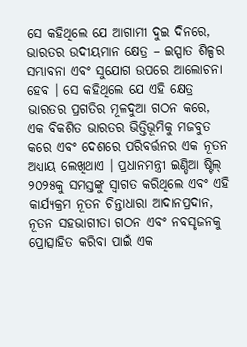ସେ କହିଥିଲେ ଯେ ଆଗାମୀ ଦୁଇ ଦିନରେ, ଭାରତର ଉଦୀୟମାନ କ୍ଷେତ୍ର – ଇସ୍ପାତ ଶିଳ୍ପର ସମ୍ଭାବନା ଏବଂ ସୁଯୋଗ ଉପରେ ଆଲୋଚନା ହେବ । ସେ କହିଥିଲେ ଯେ ଏହି କ୍ଷେତ୍ର ଭାରତର ପ୍ରଗତିର ମୂଳଦୁଆ ଗଠନ କରେ, ଏକ ବିକଶିତ ଭାରତର ଭିତ୍ତିଭୂମିକୁ ମଜବୁତ କରେ ଏବଂ ଦେଶରେ ପରିବର୍ତ୍ତନର ଏକ ନୂତନ ଅଧ୍ୟାୟ ଲେଖିଥାଏ । ପ୍ରଧାନମନ୍ତ୍ରୀ ଇଣ୍ଡିଆ ଷ୍ଟିଲ୍ ୨୦୨୫କୁ ସମସ୍ତଙ୍କୁ ସ୍ୱାଗତ କରିଥିଲେ ଏବଂ ଏହି କାର୍ଯ୍ୟକ୍ରମ ନୂତନ ଚିନ୍ତାଧାରା ଆଦାନପ୍ରଦାନ, ନୂତନ ସହଭାଗୀତା ଗଠନ ଏବଂ ନବସୃଜନକୁ ପ୍ରୋତ୍ସାହିତ କରିବା ପାଇଁ ଏକ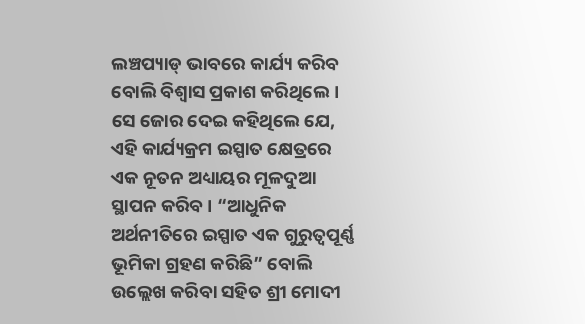ଲଞ୍ଚପ୍ୟାଡ୍ ଭାବରେ କାର୍ଯ୍ୟ କରିବ ବୋଲି ବିଶ୍ୱାସ ପ୍ରକାଶ କରିଥିଲେ । ସେ ଜୋର ଦେଇ କହିଥିଲେ ଯେ, ଏହି କାର୍ଯ୍ୟକ୍ରମ ଇସ୍ପାତ କ୍ଷେତ୍ରରେ ଏକ ନୂତନ ଅଧ୍ୟାୟର ମୂଳଦୁଆ ସ୍ଥାପନ କରିବ । “ଆଧୁନିକ ଅର୍ଥନୀତିରେ ଇସ୍ପାତ ଏକ ଗୁରୁତ୍ୱପୂର୍ଣ୍ଣ ଭୂମିକା ଗ୍ରହଣ କରିଛି” ବୋଲି ଉଲ୍ଲେଖ କରିବା ସହିତ ଶ୍ରୀ ମୋଦୀ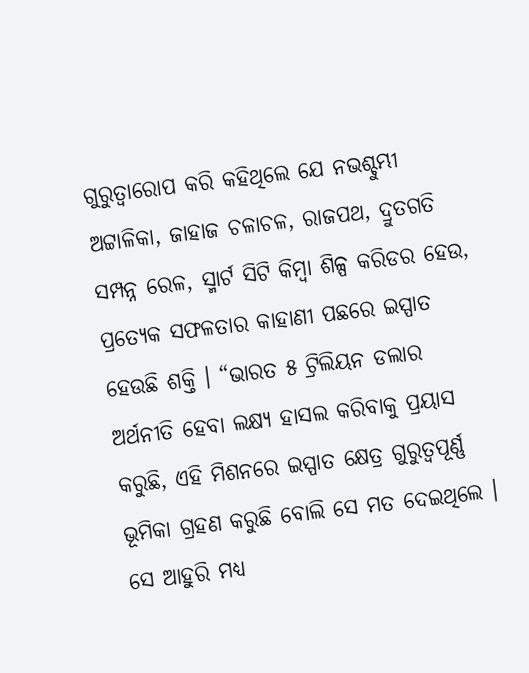ଗୁରୁତ୍ୱାରୋପ କରି କହିଥିଲେ ଯେ ନଭଶ୍ଚୁମ୍ଭୀ ଅଟ୍ଟାଳିକା, ଜାହାଜ ଚଳାଚଳ, ରାଜପଥ, ଦ୍ରୁତଗତି ସମ୍ପନ୍ନ ରେଳ, ସ୍ମାର୍ଟ ସିଟି କିମ୍ବା ଶିଳ୍ପ କରିଡର ହେଉ, ପ୍ରତ୍ୟେକ ସଫଳତାର କାହାଣୀ ପଛରେ ଇସ୍ପାତ ହେଉଛି ଶକ୍ତି । “ଭାରତ ୫ ଟ୍ରିଲିୟନ ଡଲାର ଅର୍ଥନୀତି ହେବା ଲକ୍ଷ୍ୟ ହାସଲ କରିବାକୁ ପ୍ରୟାସ କରୁଛି, ଏହି ମିଶନରେ ଇସ୍ପାତ କ୍ଷେତ୍ର ଗୁରୁତ୍ୱପୂର୍ଣ୍ଣ ଭୂମିକା ଗ୍ରହଣ କରୁଛି ବୋଲି ସେ ମତ ଦେଇଥିଲେ । ସେ ଆହୁରି ମଧ୍ୟ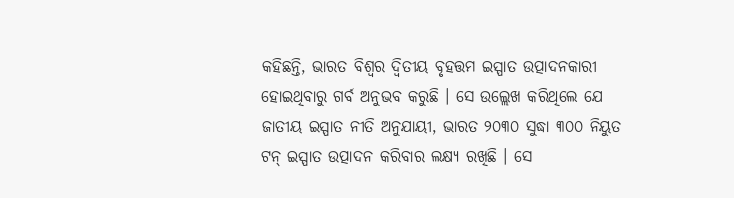କହିଛନ୍ତି, ଭାରତ ବିଶ୍ୱର ଦ୍ୱିତୀୟ ବୃହତ୍ତମ ଇସ୍ପାତ ଉତ୍ପାଦନକାରୀ ହୋଇଥିବାରୁ ଗର୍ବ ଅନୁଭବ କରୁଛି । ସେ ଉଲ୍ଲେଖ କରିଥିଲେ ଯେ ଜାତୀୟ ଇସ୍ପାତ ନୀତି ଅନୁଯାୟୀ, ଭାରତ ୨୦୩୦ ସୁଦ୍ଧା ୩୦୦ ନିୟୁତ ଟନ୍ ଇସ୍ପାତ ଉତ୍ପାଦନ କରିବାର ଲକ୍ଷ୍ୟ ରଖିଛି । ସେ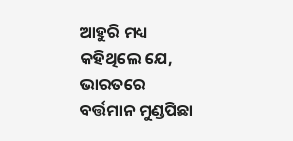ଆହୁରି ମଧ୍ୟ କହିଥିଲେ ଯେ, ଭାରତରେ ବର୍ତ୍ତମାନ ମୁଣ୍ଡପିଛା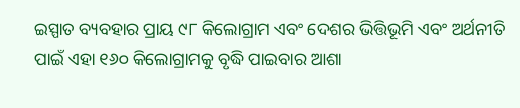ଇସ୍ପାତ ବ୍ୟବହାର ପ୍ରାୟ ୯୮ କିଲୋଗ୍ରାମ ଏବଂ ଦେଶର ଭିତ୍ତିଭୂମି ଏବଂ ଅର୍ଥନୀତି ପାଇଁ ଏହା ୧୬୦ କିଲୋଗ୍ରାମକୁ ବୃଦ୍ଧି ପାଇବାର ଆଶା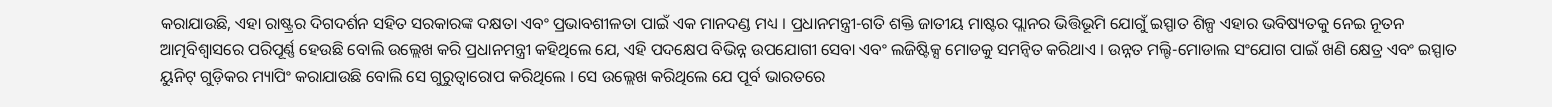କରାଯାଉଛି, ଏହା ରାଷ୍ଟ୍ରର ଦିଗଦର୍ଶନ ସହିତ ସରକାରଙ୍କ ଦକ୍ଷତା ଏବଂ ପ୍ରଭାବଶୀଳତା ପାଇଁ ଏକ ମାନଦଣ୍ଡ ମଧ୍ୟ । ପ୍ରଧାନମନ୍ତ୍ରୀ-ଗତି ଶକ୍ତି ଜାତୀୟ ମାଷ୍ଟର ପ୍ଲାନର ଭିତ୍ତିଭୂମି ଯୋଗୁଁ ଇସ୍ପାତ ଶିଳ୍ପ ଏହାର ଭବିଷ୍ୟତକୁ ନେଇ ନୂତନ ଆତ୍ମବିଶ୍ୱାସରେ ପରିପୂର୍ଣ୍ଣ ହେଉଛି ବୋଲି ଉଲ୍ଲେଖ କରି ପ୍ରଧାନମନ୍ତ୍ରୀ କହିଥିଲେ ଯେ, ଏହି ପଦକ୍ଷେପ ବିଭିନ୍ନ ଉପଯୋଗୀ ସେବା ଏବଂ ଲଜିଷ୍ଟିକ୍ସ ମୋଡକୁ ସମନ୍ୱିତ କରିଥାଏ । ଉନ୍ନତ ମଲ୍ଟି-ମୋଡାଲ ସଂଯୋଗ ପାଇଁ ଖଣି କ୍ଷେତ୍ର ଏବଂ ଇସ୍ପାତ ୟୁନିଟ୍ ଗୁଡ଼ିକର ମ୍ୟାପିଂ କରାଯାଉଛି ବୋଲି ସେ ଗୁରୁତ୍ୱାରୋପ କରିଥିଲେ । ସେ ଉଲ୍ଲେଖ କରିଥିଲେ ଯେ ପୂର୍ବ ଭାରତରେ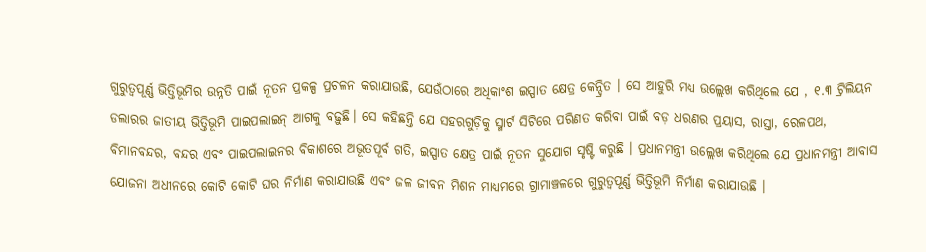ଗୁରୁତ୍ୱପୂର୍ଣ୍ଣ ଭିତ୍ତିଭୂମିର ଉନ୍ନତି ପାଇଁ ନୂତନ ପ୍ରକଳ୍ପ ପ୍ରଚଳନ କରାଯାଉଛି, ଯେଉଁଠାରେ ଅଧିକାଂଶ ଇସ୍ପାତ କ୍ଷେତ୍ର କେନ୍ଦ୍ରିତ । ସେ ଆହୁରି ମଧ୍ୟ ଉଲ୍ଲେଖ କରିଥିଲେ ଯେ , ୧.୩ ଟ୍ରିଲିୟନ ଡଲାରର ଜାତୀୟ ଭିତ୍ତିଭୂମି ପାଇପଲାଇନ୍ ଆଗକୁ ବଢ଼ୁଛି। ସେ କହିଛନ୍ତି ଯେ ସହରଗୁଡ଼ିକୁ ସ୍ମାର୍ଟ ସିଟିରେ ପରିଣତ କରିବା ପାଇଁ ବଡ଼ ଧରଣର ପ୍ରୟାସ, ରାସ୍ତା, ରେଳପଥ, ବିମାନବନ୍ଦର, ବନ୍ଦର ଏବଂ ପାଇପଲାଇନର ବିକାଶରେ ଅଭୂତପୂର୍ବ ଗତି, ଇସ୍ପାତ କ୍ଷେତ୍ର ପାଇଁ ନୂତନ ସୁଯୋଗ ସୃଷ୍ଟି କରୁଛି । ପ୍ରଧାନମନ୍ତ୍ରୀ ଉଲ୍ଲେଖ କରିଥିଲେ ଯେ ପ୍ରଧାନମନ୍ତ୍ରୀ ଆବାସ ଯୋଜନା ଅଧୀନରେ କୋଟି କୋଟି ଘର ନିର୍ମାଣ କରାଯାଉଛି ଏବଂ ଜଳ ଜୀବନ ମିଶନ ମାଧ୍ୟମରେ ଗ୍ରାମାଞ୍ଚଳରେ ଗୁରୁତ୍ୱପୂର୍ଣ୍ଣ ଭିତ୍ତିଭୂମି ନିର୍ମାଣ କରାଯାଉଛି ।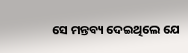ସେ ମନ୍ତବ୍ୟ ଦେଇଥିଲେ ଯେ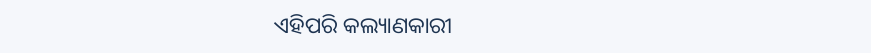ଏହିପରି କଲ୍ୟାଣକାରୀ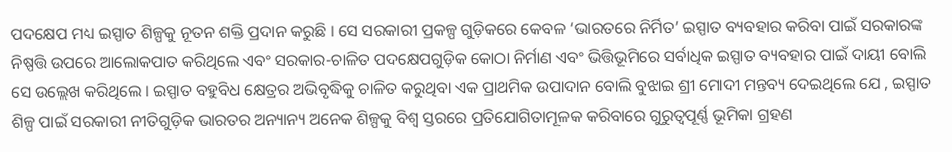ପଦକ୍ଷେପ ମଧ୍ୟ ଇସ୍ପାତ ଶିଳ୍ପକୁ ନୂତନ ଶକ୍ତି ପ୍ରଦାନ କରୁଛି । ସେ ସରକାରୀ ପ୍ରକଳ୍ପ ଗୁଡ଼ିକରେ କେବଳ ‘ଭାରତରେ ନିର୍ମିତ’ ଇସ୍ପାତ ବ୍ୟବହାର କରିବା ପାଇଁ ସରକାରଙ୍କ ନିଷ୍ପତ୍ତି ଉପରେ ଆଲୋକପାତ କରିଥିଲେ ଏବଂ ସରକାର-ଚାଳିତ ପଦକ୍ଷେପଗୁଡ଼ିକ କୋଠା ନିର୍ମାଣ ଏବଂ ଭିତ୍ତିଭୂମିରେ ସର୍ବାଧିକ ଇସ୍ପାତ ବ୍ୟବହାର ପାଇଁ ଦାୟୀ ବୋଲି ସେ ଉଲ୍ଲେଖ କରିଥିଲେ । ଇସ୍ପାତ ବହୁବିଧ କ୍ଷେତ୍ରର ଅଭିବୃଦ୍ଧିକୁ ଚାଳିତ କରୁଥିବା ଏକ ପ୍ରାଥମିକ ଉପାଦାନ ବୋଲି ବୁଝାଇ ଶ୍ରୀ ମୋଦୀ ମନ୍ତବ୍ୟ ଦେଇଥିଲେ ଯେ , ଇସ୍ପାତ ଶିଳ୍ପ ପାଇଁ ସରକାରୀ ନୀତିଗୁଡ଼ିକ ଭାରତର ଅନ୍ୟାନ୍ୟ ଅନେକ ଶିଳ୍ପକୁ ବିଶ୍ୱ ସ୍ତରରେ ପ୍ରତିଯୋଗିତାମୂଳକ କରିବାରେ ଗୁରୁତ୍ୱପୂର୍ଣ୍ଣ ଭୂମିକା ଗ୍ରହଣ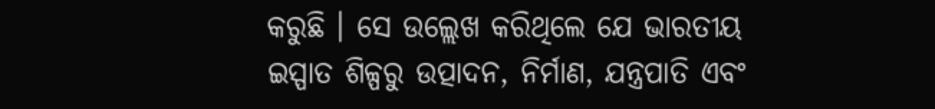କରୁଛି । ସେ ଉଲ୍ଲେଖ କରିଥିଲେ ଯେ ଭାରତୀୟ ଇସ୍ପାତ ଶିଳ୍ପରୁ ଉତ୍ପାଦନ, ନିର୍ମାଣ, ଯନ୍ତ୍ରପାତି ଏବଂ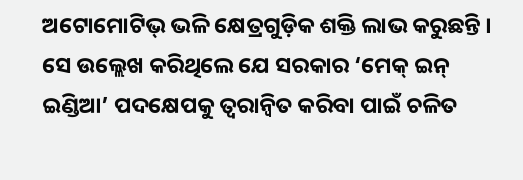ଅଟୋମୋଟିଭ୍ ଭଳି କ୍ଷେତ୍ରଗୁଡ଼ିକ ଶକ୍ତି ଲାଭ କରୁଛନ୍ତି । ସେ ଉଲ୍ଲେଖ କରିଥିଲେ ଯେ ସରକାର ‘ମେକ୍ ଇନ୍ ଇଣ୍ଡିଆ’ ପଦକ୍ଷେପକୁ ତ୍ୱରାନ୍ୱିତ କରିବା ପାଇଁ ଚଳିତ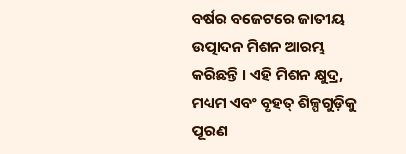ବର୍ଷର ବଜେଟରେ ଜାତୀୟ ଉତ୍ପାଦନ ମିଶନ ଆରମ୍ଭ କରିଛନ୍ତି । ଏହି ମିଶନ କ୍ଷୁଦ୍ର, ମଧ୍ୟମ ଏବଂ ବୃହତ୍ ଶିଳ୍ପଗୁଡ଼ିକୁ ପୂରଣ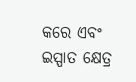କରେ ଏବଂ ଇସ୍ପାତ କ୍ଷେତ୍ର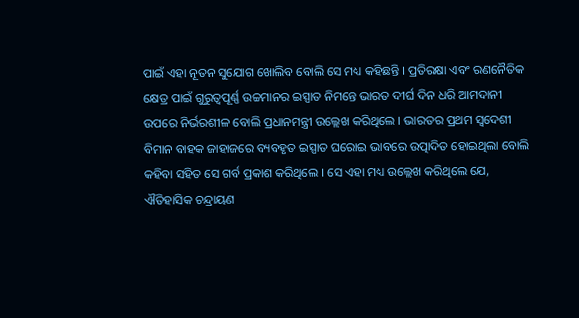ପାଇଁ ଏହା ନୂତନ ସୁଯୋଗ ଖୋଲିବ ବୋଲି ସେ ମଧ୍ୟ କହିଛନ୍ତି । ପ୍ରତିରକ୍ଷା ଏବଂ ରଣନୈତିକ କ୍ଷେତ୍ର ପାଇଁ ଗୁରୁତ୍ୱପୂର୍ଣ୍ଣ ଉଚ୍ଚମାନର ଇସ୍ପାତ ନିମନ୍ତେ ଭାରତ ଦୀର୍ଘ ଦିନ ଧରି ଆମଦାନୀ ଉପରେ ନିର୍ଭରଶୀଳ ବୋଲି ପ୍ରଧାନମନ୍ତ୍ରୀ ଉଲ୍ଲେଖ କରିଥିଲେ । ଭାରତର ପ୍ରଥମ ସ୍ୱଦେଶୀ ବିମାନ ବାହକ ଜାହାଜରେ ବ୍ୟବହୃତ ଇସ୍ପାତ ଘରୋଇ ଭାବରେ ଉତ୍ପାଦିତ ହୋଇଥିଲା ବୋଲି କହିବା ସହିତ ସେ ଗର୍ବ ପ୍ରକାଶ କରିଥିଲେ । ସେ ଏହା ମଧ୍ୟ ଉଲ୍ଲେଖ କରିଥିଲେ ଯେ, ଐତିହାସିକ ଚନ୍ଦ୍ରାୟଣ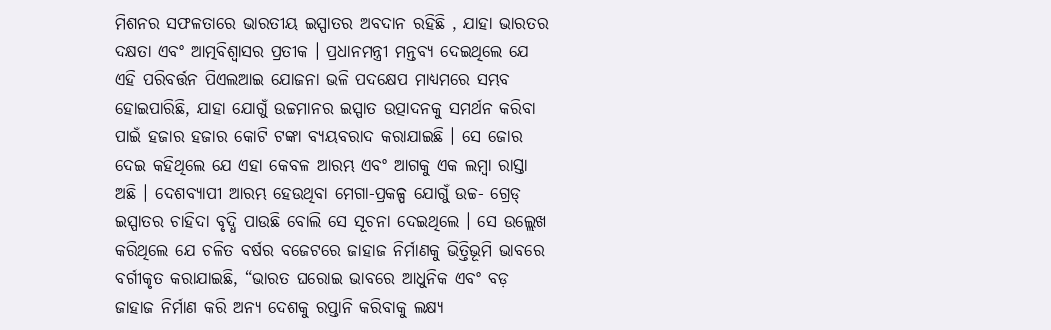ମିଶନର ସଫଳତାରେ ଭାରତୀୟ ଇସ୍ପାତର ଅବଦାନ ରହିଛି , ଯାହା ଭାରତର ଦକ୍ଷତା ଏବଂ ଆତ୍ମବିଶ୍ୱାସର ପ୍ରତୀକ । ପ୍ରଧାନମନ୍ତ୍ରୀ ମନ୍ତବ୍ୟ ଦେଇଥିଲେ ଯେ ଏହି ପରିବର୍ତ୍ତନ ପିଏଲଆଇ ଯୋଜନା ଭଳି ପଦକ୍ଷେପ ମାଧ୍ୟମରେ ସମ୍ଭବ ହୋଇପାରିଛି, ଯାହା ଯୋଗୁଁ ଉଚ୍ଚମାନର ଇସ୍ପାତ ଉତ୍ପାଦନକୁ ସମର୍ଥନ କରିବା ପାଇଁ ହଜାର ହଜାର କୋଟି ଟଙ୍କା ବ୍ୟୟବରାଦ କରାଯାଇଛି । ସେ ଜୋର ଦେଇ କହିଥିଲେ ଯେ ଏହା କେବଳ ଆରମ୍ଭ ଏବଂ ଆଗକୁ ଏକ ଲମ୍ବା ରାସ୍ତା ଅଛି । ଦେଶବ୍ୟାପୀ ଆରମ୍ଭ ହେଉଥିବା ମେଗା-ପ୍ରକଳ୍ପ ଯୋଗୁଁ ଉଚ୍ଚ- ଗ୍ରେଡ୍ ଇସ୍ପାତର ଚାହିଦା ବୃଦ୍ଧି ପାଉଛି ବୋଲି ସେ ସୂଚନା ଦେଇଥିଲେ । ସେ ଉଲ୍ଲେଖ କରିଥିଲେ ଯେ ଚଳିତ ବର୍ଷର ବଜେଟରେ ଜାହାଜ ନିର୍ମାଣକୁ ଭିତ୍ତିଭୂମି ଭାବରେ ବର୍ଗୀକୃତ କରାଯାଇଛି, “ଭାରତ ଘରୋଇ ଭାବରେ ଆଧୁନିକ ଏବଂ ବଡ଼ ଜାହାଜ ନିର୍ମାଣ କରି ଅନ୍ୟ ଦେଶକୁ ରପ୍ତାନି କରିବାକୁ ଲକ୍ଷ୍ୟ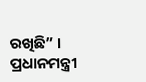ରଖିଛି” । ପ୍ରଧାନମନ୍ତ୍ରୀ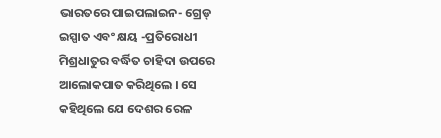ଭାରତରେ ପାଇପଲାଇନ- ଗ୍ରେଡ୍ ଇସ୍ପାତ ଏବଂ କ୍ଷୟ -ପ୍ରତିରୋଧୀ ମିଶ୍ରଧାତୁର ବର୍ଦ୍ଧିତ ଚାହିଦା ଉପରେ ଆଲୋକପାତ କରିଥିଲେ । ସେ କହିଥିଲେ ଯେ ଦେଶର ରେଳ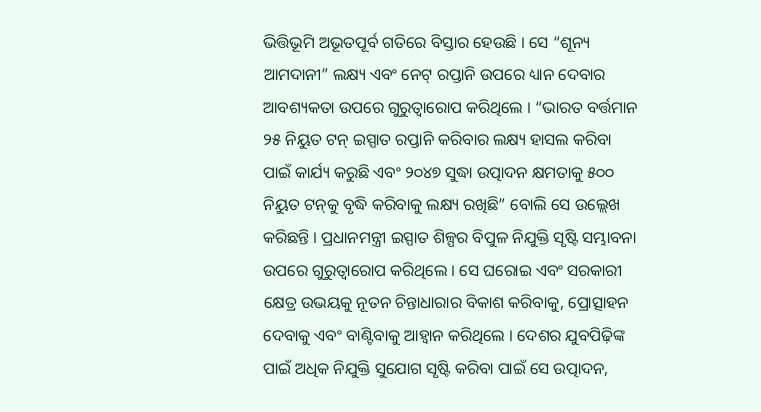ଭିତ୍ତିଭୂମି ଅଭୂତପୂର୍ବ ଗତିରେ ବିସ୍ତାର ହେଉଛି । ସେ “ଶୂନ୍ୟ ଆମଦାନୀ” ଲକ୍ଷ୍ୟ ଏବଂ ନେଟ୍ ରପ୍ତାନି ଉପରେ ଧ୍ୟାନ ଦେବାର ଆବଶ୍ୟକତା ଉପରେ ଗୁରୁତ୍ୱାରୋପ କରିଥିଲେ । “ଭାରତ ବର୍ତ୍ତମାନ ୨୫ ନିୟୁତ ଟନ୍ ଇସ୍ପାତ ରପ୍ତାନି କରିବାର ଲକ୍ଷ୍ୟ ହାସଲ କରିବା ପାଇଁ କାର୍ଯ୍ୟ କରୁଛି ଏବଂ ୨୦୪୭ ସୁଦ୍ଧା ଉତ୍ପାଦନ କ୍ଷମତାକୁ ୫୦୦ ନିୟୁତ ଟନ୍‌କୁ ବୃଦ୍ଧି କରିବାକୁ ଲକ୍ଷ୍ୟ ରଖିଛି” ବୋଲି ସେ ଉଲ୍ଲେଖ କରିଛନ୍ତି । ପ୍ରଧାନମନ୍ତ୍ରୀ ଇସ୍ପାତ ଶିଳ୍ପର ବିପୁଳ ନିଯୁକ୍ତି ସୃଷ୍ଟି ସମ୍ଭାବନା ଉପରେ ଗୁରୁତ୍ୱାରୋପ କରିଥିଲେ । ସେ ଘରୋଇ ଏବଂ ସରକାରୀ କ୍ଷେତ୍ର ଉଭୟକୁ ନୂତନ ଚିନ୍ତାଧାରାର ବିକାଶ କରିବାକୁ, ପ୍ରୋତ୍ସାହନ ଦେବାକୁ ଏବଂ ବାଣ୍ଟିବାକୁ ଆହ୍ୱାନ କରିଥିଲେ । ଦେଶର ଯୁବପିଢ଼ିଙ୍କ ପାଇଁ ଅଧିକ ନିଯୁକ୍ତି ସୁଯୋଗ ସୃଷ୍ଟି କରିବା ପାଇଁ ସେ ଉତ୍ପାଦନ,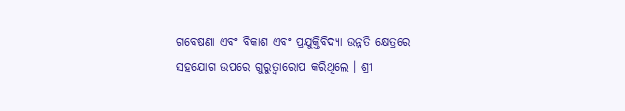ଗବେଷଣା ଏବଂ ବିକାଶ ଏବଂ ପ୍ରଯୁକ୍ତିବିଦ୍ୟା ଉନ୍ନତି କ୍ଷେତ୍ରରେ ସହଯୋଗ ଉପରେ ଗୁରୁତ୍ୱାରୋପ କରିଥିଲେ । ଶ୍ରୀ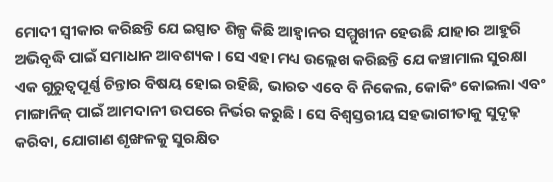ମୋଦୀ ସ୍ୱୀକାର କରିଛନ୍ତି ଯେ ଇସ୍ପାତ ଶିଳ୍ପ କିଛି ଆହ୍ଵାନର ସମ୍ମୁଖୀନ ହେଉଛି ଯାହାର ଆହୁରି ଅଭିବୃଦ୍ଧି ପାଇଁ ସମାଧାନ ଆବଶ୍ୟକ । ସେ ଏହା ମଧ୍ୟ ଉଲ୍ଲେଖ କରିଛନ୍ତି ଯେ କଞ୍ଚାମାଲ ସୁରକ୍ଷା ଏକ ଗୁରୁତ୍ୱପୂର୍ଣ୍ଣ ଚିନ୍ତାର ବିଷୟ ହୋଇ ରହିଛି, ଭାରତ ଏବେ ବି ନିକେଲ, କୋକିଂ କୋଇଲା ଏବଂ ମାଙ୍ଗାନିଜ୍ ପାଇଁ ଆମଦାନୀ ଉପରେ ନିର୍ଭର କରୁଛି । ସେ ବିଶ୍ୱସ୍ତରୀୟ ସହଭାଗୀତାକୁ ସୁଦୃଢ଼ କରିବା, ଯୋଗାଣ ଶୃଙ୍ଖଳକୁ ସୁରକ୍ଷିତ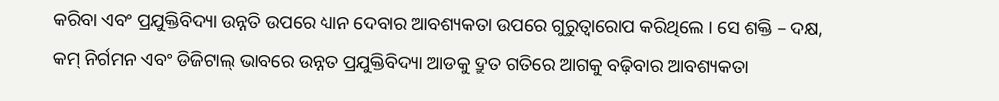କରିବା ଏବଂ ପ୍ରଯୁକ୍ତିବିଦ୍ୟା ଉନ୍ନତି ଉପରେ ଧ୍ୟାନ ଦେବାର ଆବଶ୍ୟକତା ଉପରେ ଗୁରୁତ୍ୱାରୋପ କରିଥିଲେ । ସେ ଶକ୍ତି – ଦକ୍ଷ, କମ୍ ନିର୍ଗମନ ଏବଂ ଡିଜିଟାଲ୍ ଭାବରେ ଉନ୍ନତ ପ୍ରଯୁକ୍ତିବିଦ୍ୟା ଆଡକୁ ଦ୍ରୁତ ଗତିରେ ଆଗକୁ ବଢ଼ିବାର ଆବଶ୍ୟକତା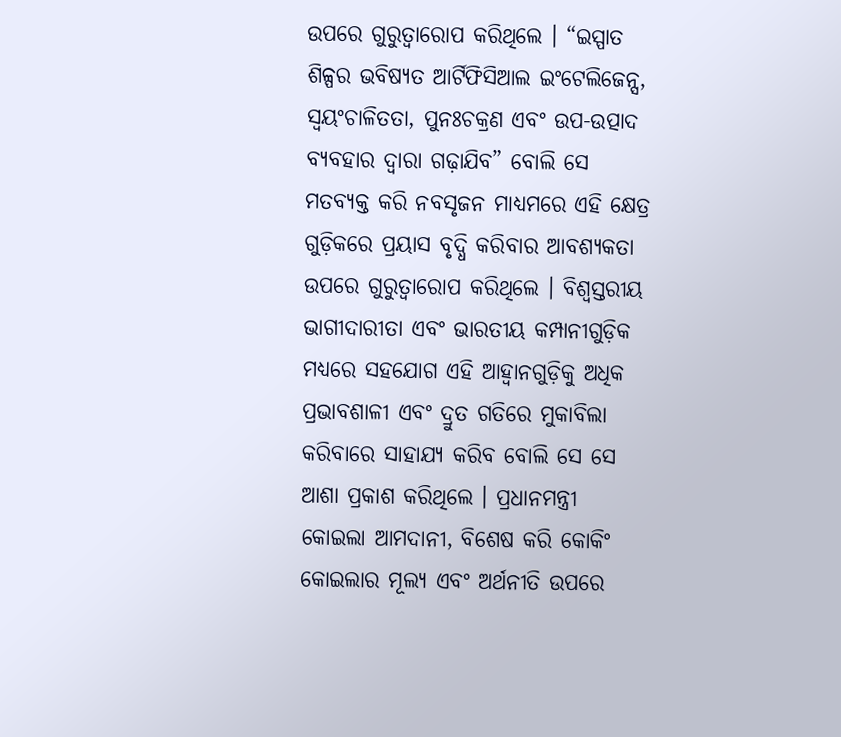ଉପରେ ଗୁରୁତ୍ୱାରୋପ କରିଥିଲେ । “ଇସ୍ପାତ ଶିଳ୍ପର ଭବିଷ୍ୟତ ଆର୍ଟିଫିସିଆଲ ଇଂଟେଲିଜେନ୍ସ, ସ୍ୱୟଂଚାଳିତତା, ପୁନଃଚକ୍ରଣ ଏବଂ ଉପ-ଉତ୍ପାଦ ବ୍ୟବହାର ଦ୍ୱାରା ଗଢ଼ାଯିବ” ବୋଲି ସେ ମତବ୍ୟକ୍ତ କରି ନବସୃଜନ ମାଧ୍ୟମରେ ଏହି କ୍ଷେତ୍ର ଗୁଡ଼ିକରେ ପ୍ରୟାସ ବୃଦ୍ଧି କରିବାର ଆବଶ୍ୟକତା ଉପରେ ଗୁରୁତ୍ୱାରୋପ କରିଥିଲେ । ବିଶ୍ୱସ୍ତରୀୟ ଭାଗୀଦାରୀତା ଏବଂ ଭାରତୀୟ କମ୍ପାନୀଗୁଡ଼ିକ ମଧ୍ୟରେ ସହଯୋଗ ଏହି ଆହ୍ଵାନଗୁଡ଼ିକୁ ଅଧିକ ପ୍ରଭାବଶାଳୀ ଏବଂ ଦ୍ରୁତ ଗତିରେ ମୁକାବିଲା କରିବାରେ ସାହାଯ୍ୟ କରିବ ବୋଲି ସେ ସେ ଆଶା ପ୍ରକାଶ କରିଥିଲେ । ପ୍ରଧାନମନ୍ତ୍ରୀ କୋଇଲା ଆମଦାନୀ, ବିଶେଷ କରି କୋକିଂ କୋଇଲାର ମୂଲ୍ୟ ଏବଂ ଅର୍ଥନୀତି ଉପରେ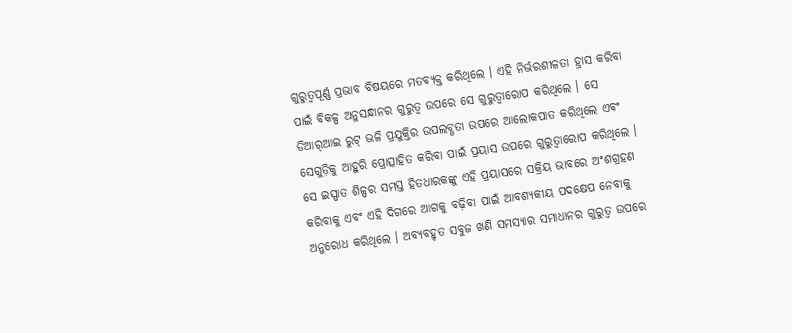ଗୁରୁତ୍ୱପୂର୍ଣ୍ଣ ପ୍ରଭାବ ବିଷୟରେ ମତବ୍ୟକ୍ତ କରିଥିଲେ । ଏହି ନିର୍ଭରଶୀଳତା ହ୍ରାସ କରିବା ପାଇଁ ବିକଳ୍ପ ଅନୁସନ୍ଧାନର ଗୁରୁତ୍ୱ ଉପରେ ସେ ଗୁରୁତ୍ୱାରୋପ କରିଥିଲେ । ସେ ଡିଆର୍‌ଆଇ ରୁଟ୍ ଭଳି ପ୍ରଯୁକ୍ତିର ଉପଲବ୍ଧତା ଉପରେ ଆଲୋକପାତ କରିଥିଲେ ଏବଂ ସେଗୁଡ଼ିକୁ ଆହୁରି ପ୍ରୋତ୍ସାହିତ କରିବା ପାଇଁ ପ୍ରୟାସ ଉପରେ ଗୁରୁତ୍ୱାରୋପ କରିଥିଲେ । ସେ ଇସ୍ପାତ ଶିଳ୍ପର ସମସ୍ତ ହିତଧାରକଙ୍କୁ ଏହି ପ୍ରୟାସରେ ସକ୍ରିୟ ଭାବରେ ଅଂଶଗ୍ରହଣ କରିବାକୁ ଏବଂ ଏହି ଦିଗରେ ଆଗକୁ ବଢ଼ିବା ପାଇଁ ଆବଶ୍ୟକୀୟ ପଦକ୍ଷେପ ନେବାକୁ ଅନୁରୋଧ କରିଥିଲେ । ଅବ୍ୟବହୃତ ସବୁଜ ଖଣି ସମସ୍ୟାର ସମାଧାନର ଗୁରୁତ୍ୱ ଉପରେ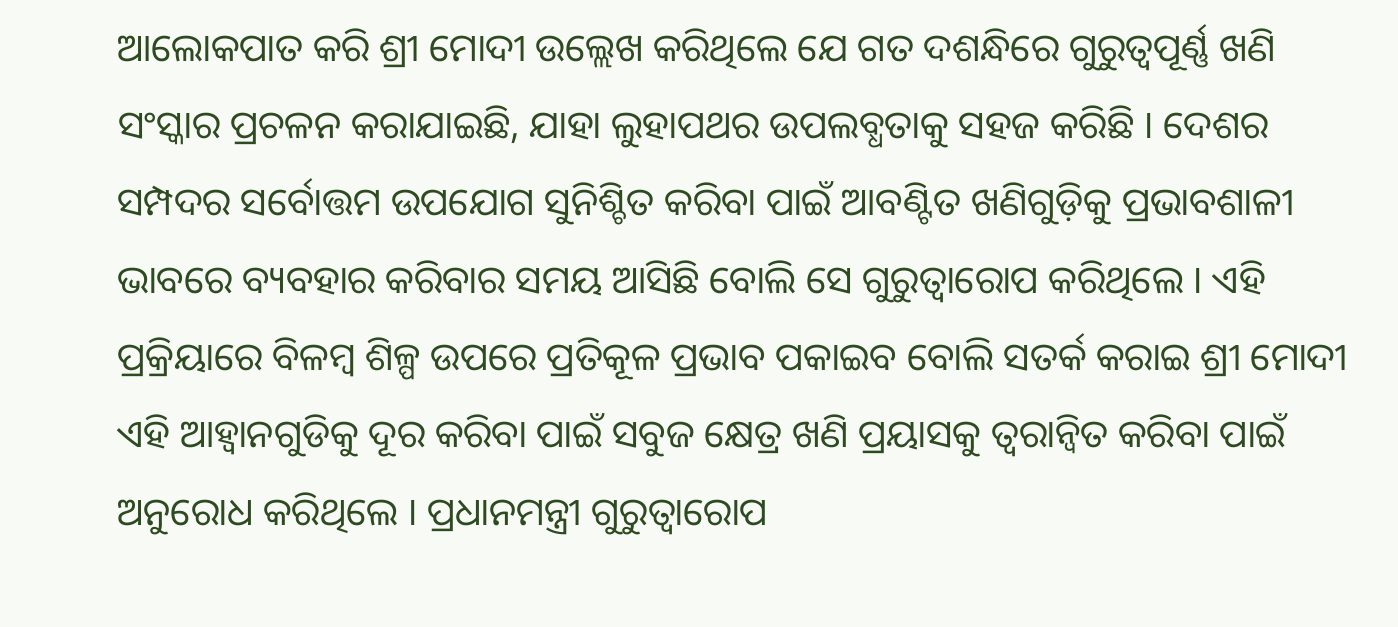ଆଲୋକପାତ କରି ଶ୍ରୀ ମୋଦୀ ଉଲ୍ଲେଖ କରିଥିଲେ ଯେ ଗତ ଦଶନ୍ଧିରେ ଗୁରୁତ୍ୱପୂର୍ଣ୍ଣ ଖଣି ସଂସ୍କାର ପ୍ରଚଳନ କରାଯାଇଛି, ଯାହା ଲୁହାପଥର ଉପଲବ୍ଧତାକୁ ସହଜ କରିଛି । ଦେଶର ସମ୍ପଦର ସର୍ବୋତ୍ତମ ଉପଯୋଗ ସୁନିଶ୍ଚିତ କରିବା ପାଇଁ ଆବଣ୍ଟିତ ଖଣିଗୁଡ଼ିକୁ ପ୍ରଭାବଶାଳୀ ଭାବରେ ବ୍ୟବହାର କରିବାର ସମୟ ଆସିଛି ବୋଲି ସେ ଗୁରୁତ୍ୱାରୋପ କରିଥିଲେ । ଏହି ପ୍ରକ୍ରିୟାରେ ବିଳମ୍ବ ଶିଳ୍ପ ଉପରେ ପ୍ରତିକୂଳ ପ୍ରଭାବ ପକାଇବ ବୋଲି ସତର୍କ କରାଇ ଶ୍ରୀ ମୋଦୀ ଏହି ଆହ୍ଵାନଗୁଡିକୁ ଦୂର କରିବା ପାଇଁ ସବୁଜ କ୍ଷେତ୍ର ଖଣି ପ୍ରୟାସକୁ ତ୍ୱରାନ୍ୱିତ କରିବା ପାଇଁ ଅନୁରୋଧ କରିଥିଲେ । ପ୍ରଧାନମନ୍ତ୍ରୀ ଗୁରୁତ୍ୱାରୋପ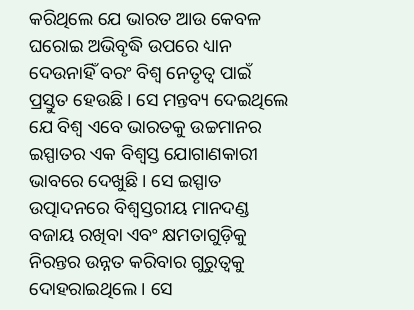କରିଥିଲେ ଯେ ଭାରତ ଆଉ କେବଳ ଘରୋଇ ଅଭିବୃଦ୍ଧି ଉପରେ ଧ୍ୟାନ ଦେଉନାହିଁ ବରଂ ବିଶ୍ୱ ନେତୃତ୍ୱ ପାଇଁ ପ୍ରସ୍ତୁତ ହେଉଛି । ସେ ମନ୍ତବ୍ୟ ଦେଇଥିଲେ ଯେ ବିଶ୍ୱ ଏବେ ଭାରତକୁ ଉଚ୍ଚମାନର ଇସ୍ପାତର ଏକ ବିଶ୍ୱସ୍ତ ଯୋଗାଣକାରୀ ଭାବରେ ଦେଖୁଛି । ସେ ଇସ୍ପାତ ଉତ୍ପାଦନରେ ବିଶ୍ୱସ୍ତରୀୟ ମାନଦଣ୍ଡ ବଜାୟ ରଖିବା ଏବଂ କ୍ଷମତାଗୁଡ଼ିକୁ ନିରନ୍ତର ଉନ୍ନତ କରିବାର ଗୁରୁତ୍ୱକୁ ଦୋହରାଇଥିଲେ । ସେ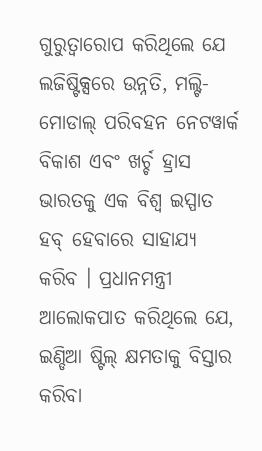ଗୁରୁତ୍ୱାରୋପ କରିଥିଲେ ଯେ ଲଜିଷ୍ଟିକ୍ସରେ ଉନ୍ନତି, ମଲ୍ଟି-ମୋଡାଲ୍ ପରିବହନ ନେଟୱାର୍କ ବିକାଶ ଏବଂ ଖର୍ଚ୍ଚ ହ୍ରାସ ଭାରତକୁ ଏକ ବିଶ୍ୱ ଇସ୍ପାତ ହବ୍ ହେବାରେ ସାହାଯ୍ୟ କରିବ । ପ୍ରଧାନମନ୍ତ୍ରୀ ଆଲୋକପାତ କରିଥିଲେ ଯେ, ଇଣ୍ଡିଆ ଷ୍ଟିଲ୍ କ୍ଷମତାକୁ ବିସ୍ତାର କରିବା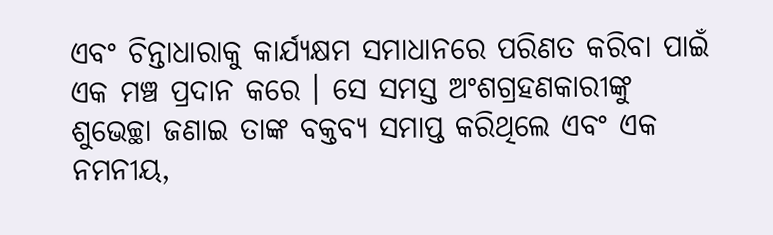ଏବଂ ଚିନ୍ତାଧାରାକୁ କାର୍ଯ୍ୟକ୍ଷମ ସମାଧାନରେ ପରିଣତ କରିବା ପାଇଁ ଏକ ମଞ୍ଚ ପ୍ରଦାନ କରେ । ସେ ସମସ୍ତ ଅଂଶଗ୍ରହଣକାରୀଙ୍କୁ ଶୁଭେଚ୍ଛା ଜଣାଇ ତାଙ୍କ ବକ୍ତବ୍ୟ ସମାପ୍ତ କରିଥିଲେ ଏବଂ ଏକ ନମନୀୟ,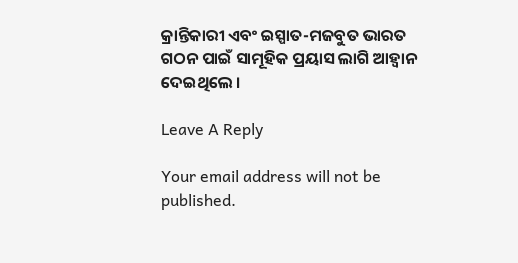କ୍ରାନ୍ତିକାରୀ ଏବଂ ଇସ୍ପାତ-ମଜବୁତ ଭାରତ ଗଠନ ପାଇଁ ସାମୂହିକ ପ୍ରୟାସ ଲାଗି ଆହ୍ୱାନ ଦେଇଥିଲେ ।

Leave A Reply

Your email address will not be published.